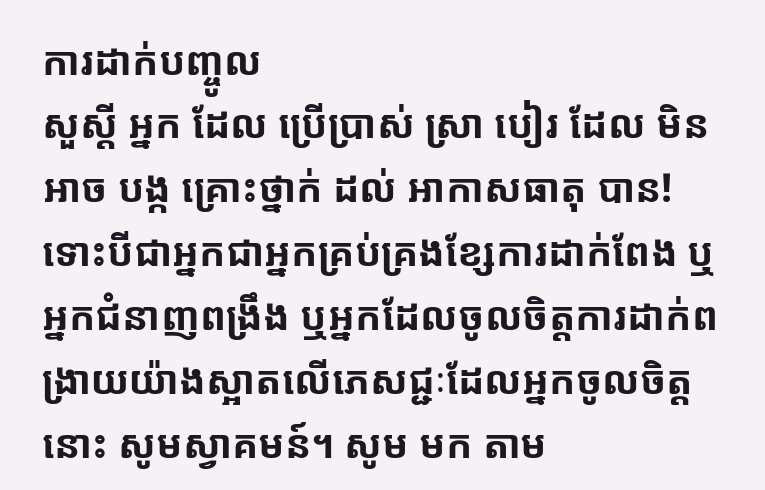ការដាក់បញ្ចូល
សួស្តី អ្នក ដែល ប្រើប្រាស់ ស្រា បៀរ ដែល មិន អាច បង្ក គ្រោះថ្នាក់ ដល់ អាកាសធាតុ បាន! ទោះបីជាអ្នកជាអ្នកគ្រប់គ្រងខ្សែការដាក់ពែង ឬអ្នកជំនាញពង្រឹង ឬអ្នកដែលចូលចិត្តការដាក់ពង្រាយយ៉ាងស្អាតលើភេសជ្ជៈដែលអ្នកចូលចិត្តនោះ សូមស្វាគមន៍។ សូម មក តាម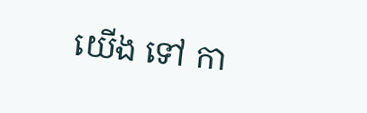យើង ទៅ កា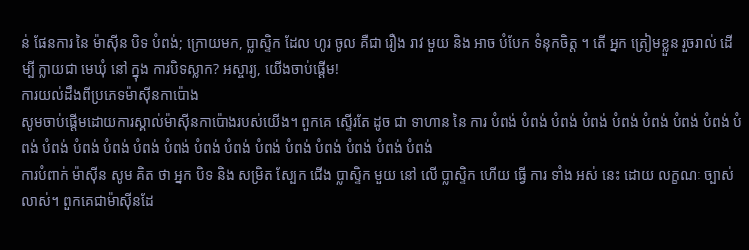ន់ ផែនការ នៃ ម៉ាស៊ីន បិទ បំពង់; ក្រោយមក, ប្លាស្ទិក ដែល ហូរ ចូល គឺជា រឿង រាវ មួយ និង អាច បំបែក ទំនុកចិត្ត ។ តើ អ្នក ត្រៀមខ្លួន រួចរាល់ ដើម្បី ក្លាយជា មេឃុំ នៅ ក្នុង ការបិទស្លាក? អស្ចារ្យ, យើងចាប់ផ្តើម!
ការយល់ដឹងពីប្រភេទម៉ាស៊ីនកាប៉ោង
សូមចាប់ផ្តើមដោយការស្គាល់ម៉ាស៊ីនកាប៉ោងរបស់យើង។ ពួកគេ ស្ទើរតែ ដូច ជា ទាហាន នៃ ការ បំពង់ បំពង់ បំពង់ បំពង់ បំពង់ បំពង់ បំពង់ បំពង់ បំពង់ បំពង់ បំពង់ បំពង់ បំពង់ បំពង់ បំពង់ បំពង់ បំពង់ បំពង់ បំពង់ បំពង់ បំពង់ បំពង់
ការបំពាក់ ម៉ាស៊ីន សូម គិត ថា អ្នក បិទ និង សម្រិត ស្បែក ជើង ប្លាស្ទិក មួយ នៅ លើ ប្លាស្ទិក ហើយ ធ្វើ ការ ទាំង អស់ នេះ ដោយ លក្ខណៈ ច្បាស់ លាស់។ ពួកគេជាម៉ាស៊ីនដែ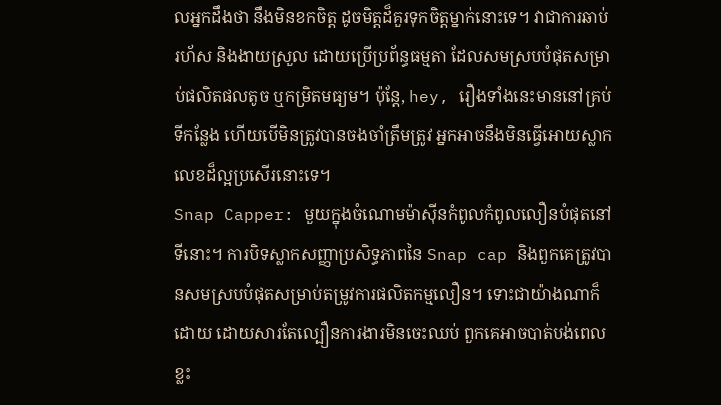លអ្នកដឹងថា នឹងមិនខកចិត្ត ដូចមិត្តដ៏គួរទុកចិត្តម្នាក់នោះទេ។ វាជាការឆាប់រហ័ស និងងាយស្រួល ដោយប្រើប្រព័ន្ធធម្មតា ដែលសមស្របបំផុតសម្រាប់ផលិតផលតូច ឬកម្រិតមធ្យម។ ប៉ុន្តែ, hey, រឿងទាំងនេះមាននៅគ្រប់ទីកន្លែង ហើយបើមិនត្រូវបានចងចាំត្រឹមត្រូវ អ្នកអាចនឹងមិនធ្វើអោយស្លាកលេខដ៏ល្អប្រសើរនោះទេ។
Snap Capper: មួយក្នុងចំណោមម៉ាស៊ីនកំពូលកំពូលលឿនបំផុតនៅទីនោះ។ ការបិទស្លាកសញ្ញាប្រសិទ្ធភាពនៃ Snap cap និងពួកគេត្រូវបានសមស្របបំផុតសម្រាប់តម្រូវការផលិតកម្មលឿន។ ទោះជាយ៉ាងណាក៏ដោយ ដោយសារតែល្បឿនការងារមិនចេះឈប់ ពួកគេអាចបាត់បង់ពេលខ្លះ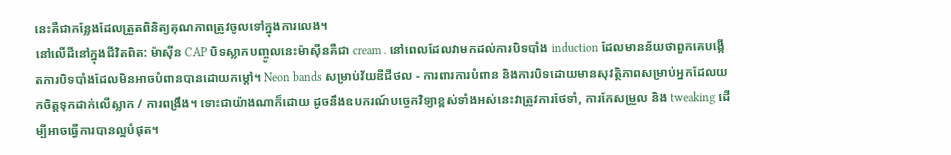នេះគឺជាកន្លែងដែលត្រួតពិនិត្យគុណភាពត្រូវចូលទៅក្នុងការលេង។
នៅលើដីនៅក្នុងជីវិតពិត: ម៉ាស៊ីន CAP បិទស្លាកបញ្ចូលនេះម៉ាស៊ីនគឺជា cream . នៅពេលដែលវាមកដល់ការបិទបាំង induction ដែលមានន័យថាពួកគេបង្កើតការបិទបាំងដែលមិនអាចបំពានបានដោយកម្តៅ។ Neon bands សម្រាប់វ័យឌីជីថល - ការពារការបំពាន និងការបិទដោយមានសុវត្ថិភាពសម្រាប់អ្នកដែលយកចិត្តទុកដាក់លើស្លាក / ការពង្រឹង។ ទោះជាយ៉ាងណាក៏ដោយ ដូចនឹងឧបករណ៍បច្ចេកវិទ្យាខ្ពស់ទាំងអស់នេះវាត្រូវការថែទាំ, ការកែសម្រួល និង tweaking ដើម្បីអាចធ្វើការបានល្អបំផុត។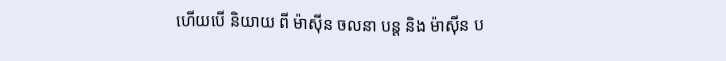ហើយបើ និយាយ ពី ម៉ាស៊ីន ចលនា បន្ត និង ម៉ាស៊ីន ប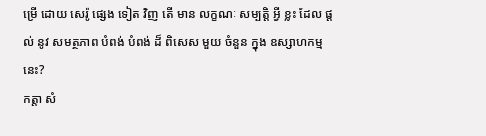ម្រើ ដោយ សេរ៉ូ ផ្សេង ទៀត វិញ តើ មាន លក្ខណៈ សម្បត្តិ អ្វី ខ្លះ ដែល ផ្តល់ នូវ សមត្ថភាព បំពង់ បំពង់ ដ៏ ពិសេស មួយ ចំនួន ក្នុង ឧស្សាហកម្ម នេះ?
កត្តា សំ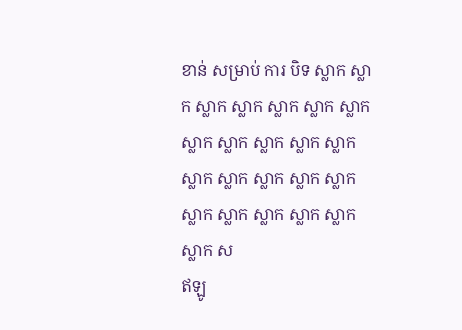ខាន់ សម្រាប់ ការ បិទ ស្លាក ស្លាក ស្លាក ស្លាក ស្លាក ស្លាក ស្លាក ស្លាក ស្លាក ស្លាក ស្លាក ស្លាក ស្លាក ស្លាក ស្លាក ស្លាក ស្លាក ស្លាក ស្លាក ស្លាក ស្លាក ស្លាក ស្លាក ស
ឥឡូ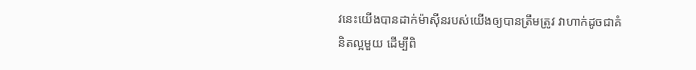វនេះយើងបានដាក់ម៉ាស៊ីនរបស់យើងឲ្យបានត្រឹមត្រូវ វាហាក់ដូចជាគំនិតល្អមួយ ដើម្បីពិ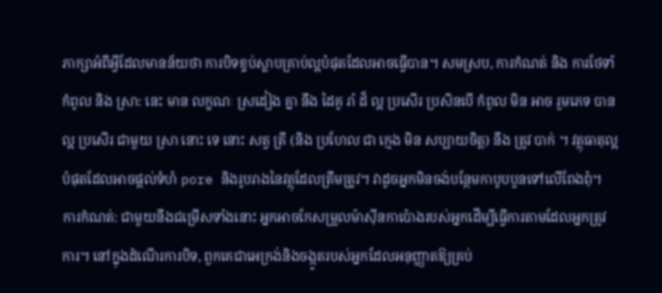ភាក្សាអំពីអ្វីដែលមានន័យថា ការបិទខ្ទប់ស្លាបគ្រាប់ល្អបំផុតដែលអាចធ្វើបាន។ សមស្រប, ការកំណត់ និង ការថែទាំ
កំពូល និង ស្រា: នេះ មាន លក្ខណៈ ស្រដៀង គ្នា នឹង ដៃគូ រាំ ដ៏ ល្អ ប្រសើរ ប្រសិនបើ កំពូល មិន អាច រួមភេទ បាន ល្អ ប្រសើរ ជាមួយ ស្រា នោះ ទេ នោះ សត្វ ត្រី (និង ប្រហែល ជា ក្មេង មិន សប្បាយចិត្ត) នឹង ត្រូវ បាក់ ។ វត្ថុធាតុល្អបំផុតដែលអាចផ្តល់ទំហំ pore និងរូបរាងនៃវត្ថុដែលត្រឹមត្រូវ។ វាដូចអ្នកមិនចង់បន្ថែមកាបូបបួនទៅលើពែងពុំ។
ការកំណត់: ជាមួយនឹងជម្រើសទាំងនោះ អ្នកអាចកែសម្រួលម៉ាស៊ីនកាប៉ោងរបស់អ្នកដើម្បីធ្វើការតាមដែលអ្នកត្រូវការ។ នៅក្នុងដំណើរការបិទ, ពួកគេជាអេក្រង់និងចង្កូតរបស់អ្នកដែលអនុញ្ញាតឱ្យគ្រប់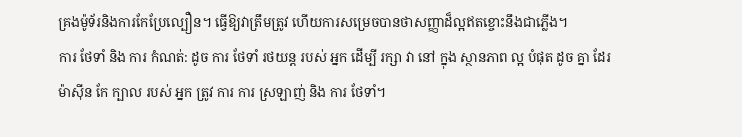គ្រងម៉ូទ័រនិងការកែប្រែល្បឿន។ ធ្វើឱ្យវាត្រឹមត្រូវ ហើយការសម្រេចបានថាសញ្ញាដ៏ល្អឥតខ្ចោះនឹងជាភ្លើង។
ការ ថែទាំ និង ការ កំណត់: ដូច ការ ថែទាំ រថយន្ត របស់ អ្នក ដើម្បី រក្សា វា នៅ ក្នុង ស្ថានភាព ល្អ បំផុត ដូច គ្នា ដែរ ម៉ាស៊ីន កែ ក្បាល របស់ អ្នក ត្រូវ ការ ការ ស្រឡាញ់ និង ការ ថែទាំ។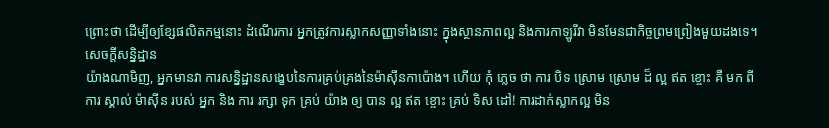ព្រោះថា ដើម្បីឲ្យខ្សែផលិតកម្មនោះ ដំណើរការ អ្នកត្រូវការស្លាកសញ្ញាទាំងនោះ ក្នុងស្ថានភាពល្អ និងការកាឡូរីវា មិនមែនជាកិច្ចព្រមព្រៀងមួយដងទេ។
សេចក្តីសន្និដ្ឋាន
យ៉ាងណាមិញ, អ្នកមានវា ការសន្និដ្ឋានសង្ខេបនៃការគ្រប់គ្រងនៃម៉ាស៊ីនកាប៉ោង។ ហើយ កុំ ភ្លេច ថា ការ បិទ ស្រោម ស្រោម ដ៏ ល្អ ឥត ខ្ចោះ គឺ មក ពី ការ ស្គាល់ ម៉ាស៊ីន របស់ អ្នក និង ការ រក្សា ទុក គ្រប់ យ៉ាង ឲ្យ បាន ល្អ ឥត ខ្ចោះ គ្រប់ ទិស ដៅ! ការដាក់ស្លាកល្អ មិន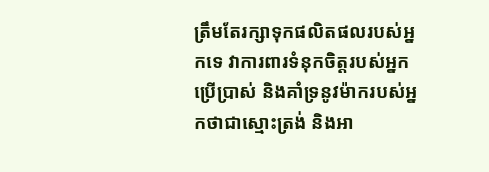ត្រឹមតែរក្សាទុកផលិតផលរបស់អ្នកទេ វាការពារទំនុកចិត្តរបស់អ្នកប្រើប្រាស់ និងគាំទ្រនូវម៉ាករបស់អ្នកថាជាស្មោះត្រង់ និងអា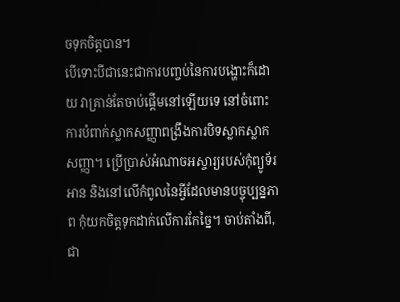ចទុកចិត្តបាន។
បើទោះបីជានេះជាការបញ្ចប់នៃការបង្ហោះក៏ដោយ វាគ្រាន់តែចាប់ផ្តើមនៅឡើយទេ នៅចំពោះការបំពាក់ស្លាកសញ្ញាពង្រឹងការបិទស្លាកស្លាកសញ្ញា។ ប្រើប្រាស់អំណាចអស្ចារ្យរបស់កុំព្យូទ័រ អាន និងនៅលើកំពូលនៃអ្វីដែលមានបច្ចុប្បន្នភាព កុំយកចិត្តទុកដាក់លើការកែច្នៃ។ ចាប់តាំងពី, ជា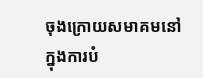ចុងក្រោយសមាគមនៅក្នុងការបំ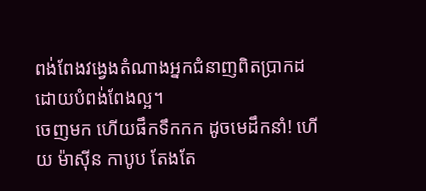ពង់ពែងវង្វេងតំណាងអ្នកជំនាញពិតប្រាកដដោយបំពង់ពែងល្អ។
ចេញមក ហើយផឹកទឹកកក ដូចមេដឹកនាំ! ហើយ ម៉ាស៊ីន កាបូប តែងតែ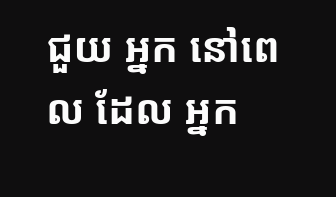ជួយ អ្នក នៅពេល ដែល អ្នក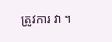ត្រូវការ វា ។